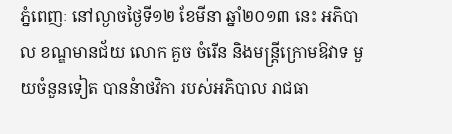ភ្នំពេញៈ នៅល្ងាចថ្ងៃទី១២ ខែមីនា ឆ្នាំ២០១៣ នេះ អភិបាល ខណ្ឌមានជ័យ លោក គួច ចំរើន និងមន្រ្តីក្រោមឱវាទ មួយចំនួនទៀត បាននំាថវិកា របស់អភិបាល រាជធា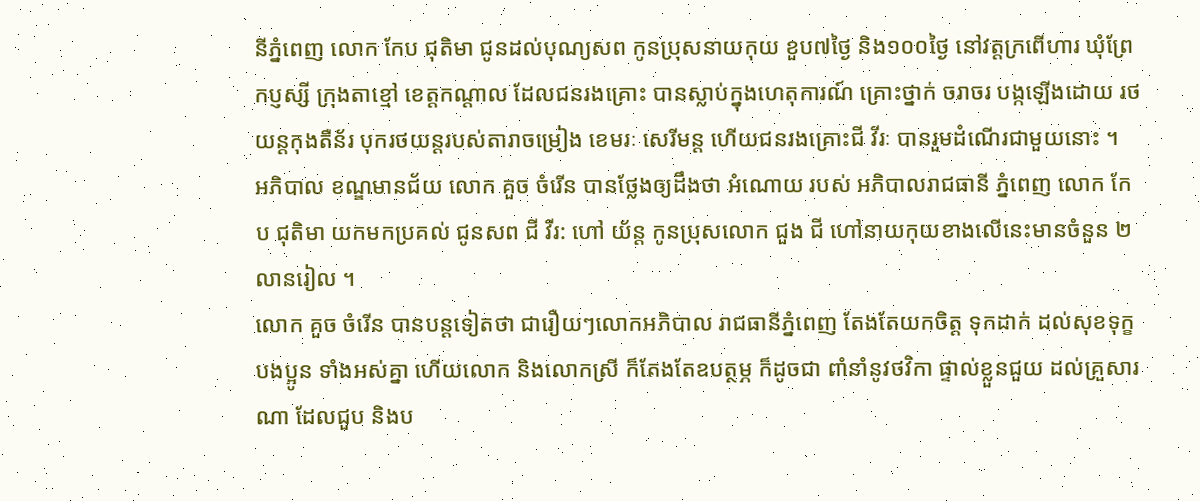នីភ្នំពេញ លោក កែប ជុតិមា ជូនដល់បុណ្យសព កូនប្រុសនាយកុយ ខួប៧ថ្ងៃ និង១០០ថ្ងៃ នៅវត្តក្រពើហារ ឃុំព្រែកប្ញស្សី ក្រុងតាខ្មៅ ខេត្តកណ្តាល ដែលជនរងគ្រោះ បានស្លាប់ក្នុងហេតុការណ៍ គ្រោះថ្នាក់ ចរាចរ បង្កឡើងដោយ រថយន្តកុងតឺន័រ បុករថយន្តរបស់តារាចម្រៀង ខេមរៈ សេរីមន្ត ហើយជនរងគ្រោះជី វីរៈ បានរួមដំណើរជាមួយនោះ ។
អភិបាល ខណ្ឌមានជ័យ លោក គួច ចំរើន បានថ្លែងឲ្យដឹងថា អំណោយ របស់ អភិបាលរាជធានី ភ្នំពេញ លោក កែប ជុតិមា យកមកប្រគល់ ជូនសព ជី វីរ: ហៅ យ័ន្ត កូនប្រុសលោក ជួង ជី ហៅនាយកុយខាងលើនេះមានចំនួន ២លានរៀល ។
លោក គួច ចំរើន បានបន្តទៀតថា ជារឿយៗលោកអភិបាល រាជធានីភ្នំពេញ តែងតែយកចិត្ត ទុកដាក់ ដល់សុខទុក្ខបងប្អូន ទាំងអស់គ្នា ហើយលោក និងលោកស្រី ក៏តែងតែឧបត្ថម្ភ ក៏ដូចជា ពាំនាំនូវថវិកា ផ្ទាល់ខ្លួនជួយ ដល់គ្រួសារណា ដែលជួប និងប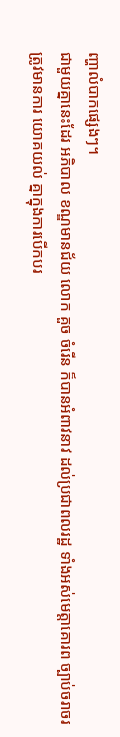ញ្ហាលំបាកផ្សេងៗ។
ជាមួយគ្នានេះដែរ អភិបាល ខណ្ឌមានជ័យ លោក គួច ចំរើន ក៏បានអំពាវនាវ ដល់ប្រជាពលរដ្ឋ ទាំងអស់មេត្តាគោរព ច្បាប់ចរាចរ ត្រូវមានការ យោគយល់ គ្នាក្នុងការបើកបរ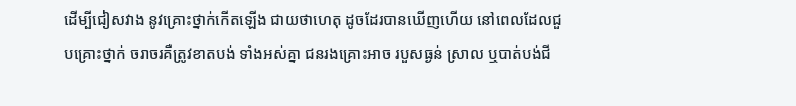ដើម្បីជៀសវាង នូវគ្រោះថ្នាក់កើតឡើង ជាយថាហេតុ ដូចដែរបានឃើញហើយ នៅពេលដែលជួបគ្រោះថ្នាក់ ចរាចរគឺត្រូវខាតបង់ ទាំងអស់គ្នា ជនរងគ្រោះអាច របួសធ្ងន់ ស្រាល ឬបាត់បង់ជី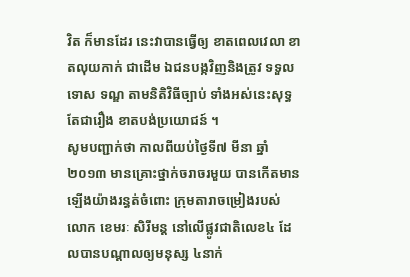វិត ក៏មានដែរ នេះវាបានធ្វើឲ្យ ខាតពេលវេលា ខាតលុយកាក់ ជាដើម ឯជនបង្កវិញនិងត្រូវ ទទួលទោស ទណ្ឌ តាមនិតិវិធីច្បាប់ ទាំងអស់នេះសុទ្ធតែជារឿង ខាតបង់ប្រយោជន៍ ។
សូមបញ្ជាក់ថា កាលពីយប់ថ្ងៃទី៧ មីនា ឆ្នាំ២០១៣ មានគ្រោះថ្នាក់ចរាចរមួយ បានកើតមានឡើងយ៉ាងរន្ធត់ចំពោះ ក្រុមតារាចម្រៀងរបស់លោក ខេមរៈ សិរីមន្ត នៅលើផ្លូវជាតិលេខ៤ ដែលបានបណ្តាលឲ្យមនុស្ស ៤នាក់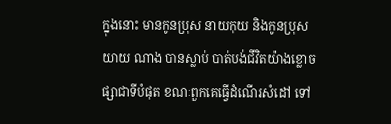ក្នុងនោះ មានកូនប្រុស នាយកុយ និងកូនប្រុសយាយ ណាង បានស្លាប់ បាត់បង់ជីវិតយ៉ាងខ្លោចផ្សាជាទីបំផុត ខណៈពួកគេធ្វើដំណើរសំដៅ ទៅ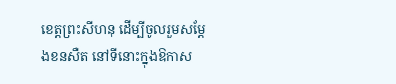ខេត្តព្រះសីហនុ ដើម្បីចូលរួមសម្តែងខនសឺត នៅទីនោះក្នុងឱកាស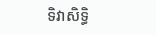ទិវាសិទ្ធិ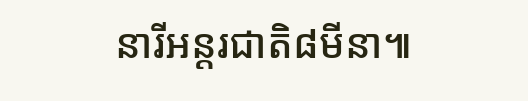នារីអន្តរជាតិ៨មីនា៕